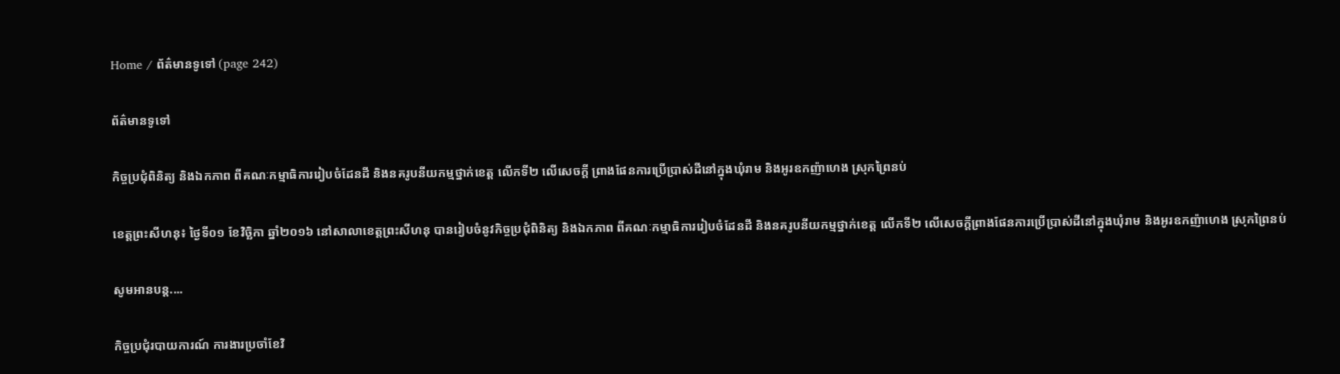Home / ព័ត៌មានទូទៅ (page 242)

ព័ត៌មានទូទៅ

កិច្ចប្រជុំពិនិត្យ និងឯកភាព ពីគណៈកម្មាធិការរៀបចំដែនដី និងនគរូបនីយកម្មថ្នាក់ខេត្ត លើកទី២ លើសេចក្តី ព្រាងផែនការប្រើប្រាស់ដីនៅក្នុងឃុំរាម និងអូរឧកញ៉ាហេង ស្រុកព្រៃនប់

ខេត្តព្រះសីហនុ៖ ថ្ងៃទី០១ ខែវិចិ្ឆកា ឆ្នាំ២០១៦ នៅសាលាខេត្តព្រះសីហនុ បានរៀបចំនូវកិច្ចប្រជុំពិនិត្យ និងឯកភាព ពីគណៈកម្មាធិការរៀបចំដែនដី និងនគរូបនីយកម្មថ្នាក់ខេត្ត លើកទី២ លើសេចក្តីព្រាងផែនការប្រើប្រាស់ដីនៅក្នុងឃុំរាម និងអូរឧកញ៉ាហេង ស្រុកព្រៃនប់

សូមអានបន្ត....

កិច្ចប្រជុំរបាយការណ៍ ការងារប្រចាំខែវិ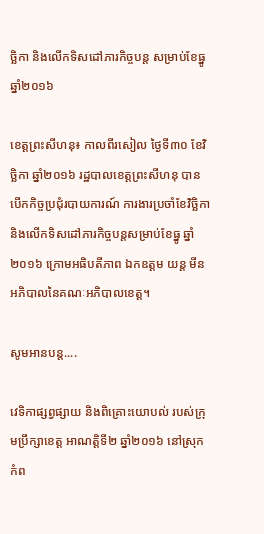ច្ឆិកា និងលើកទិសដៅភារកិច្ចបន្ត សម្រាប់ខែធ្នូ ឆ្នាំ២០១៦

ខេត្តព្រះសីហនុ៖ កាលពីរសៀល ថ្ងៃទី៣០ ខែវិចិ្ឆកា ឆ្នាំ២០១៦ រដ្ឋបាលខេត្តព្រះសីហនុ បានបើកកិច្ចប្រជុំរបាយការណ៍ ការងារប្រចាំខែវិច្ឆិកា និងលើកទិសដៅភារកិច្ចបន្តសម្រាប់ខែធ្នូ ឆ្នាំ២០១៦ ក្រោមអធិបតីភាព ឯកឧត្តម យន្ត មីន អភិបាលនៃគណៈអភិបាលខេត្ត។

សូមអានបន្ត....

វេទិកាផ្សព្វផ្សាយ និងពិគ្រោះយោបល់ របស់ក្រុមប្រឹក្សាខេត្ត អាណត្តិទី២ ឆ្នាំ២០១៦ នៅស្រុកកំព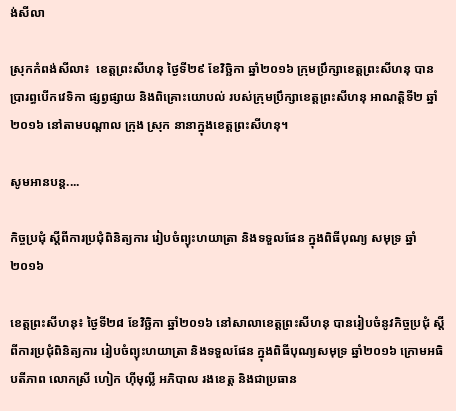ង់សីលា

ស្រុកកំពង់សីលា៖  ខេត្តព្រះសីហនុ ថ្ងៃទី២៩ ខែវិចិ្ឆកា ឆ្នាំ២០១៦ ក្រុមប្រឹក្សាខេត្តព្រះសីហនុ បានប្រារព្ធបើកវេទិកា ផ្សព្វផ្សាយ និងពិគ្រោះយោបល់ របស់ក្រុមប្រឹក្សាខេត្តព្រះសីហនុ អាណត្តិទី២ ឆ្នាំ២០១៦ នៅតាមបណ្តាល ក្រុង ស្រុក នានាក្នុងខេត្តព្រះសីហនុ។

សូមអានបន្ត....

កិច្ចប្រជុំ ស្តីពីការប្រជុំពិនិត្យការ រៀបចំព្យុះហយាត្រា និងទទួលផែន ក្នុងពិធីបុណ្យ សមុទ្រ ឆ្នាំ២០១៦

ខេត្តព្រះសីហនុ៖ ថ្ងៃទី២៨ ខែវិចិ្ឆកា ឆ្នាំ២០១៦ នៅសាលាខេត្តព្រះសីហនុ បានរៀបចំនូវកិច្ចប្រជុំ ស្តីពីការប្រជុំពិនិត្យការ រៀបចំព្យុះហយាត្រា និងទទួលផែន ក្នុងពិធីបុណ្យសមុទ្រ ឆ្នាំ២០១៦ ក្រោមអធិបតីភាព លោកស្រី ហៀក ហ៊ីមុល្លី អភិបាល រងខេត្ត និងជាប្រធាន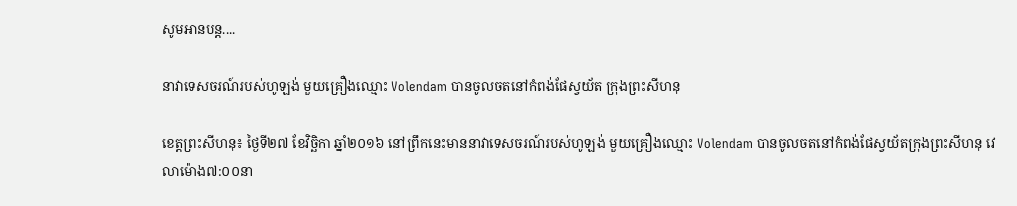សូមអានបន្ត....

នាវាទេសចរណ៍របស់ហូឡង់ មួយគ្រឿងឈ្មោះ Volendam បានចូលចតនៅកំពង់ផែស្វយ័ត ក្រុងព្រះសីហនុ

ខេត្តព្រះសីហនុ៖ ថ្ងៃទី២៧ ខែវិច្ឆិកា ឆ្នាំ២០១៦ នៅព្រឹកនេះមាននាវាទេសចរណ៍របស់ហូឡង់ មួយគ្រឿងឈ្មោះ Volendam បានចូលចតនៅកំពង់ផែស្វយ័តក្រុងព្រះសីហនុ វេលាម៉ោង៧:០០នា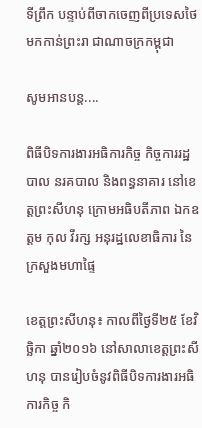ទីព្រឹក បន្ទាប់ពីចាកចេញពីប្រទេសថៃ មកកាន់ព្រះរា ជាណាចក្រកម្ពុជា

សូមអានបន្ត....

ពិធីបិទការងារអធិការកិច្ច កិច្ចការរដ្ឋបាល នរគបាល និងពន្ធនាគារ នៅខេត្តព្រះសីហនុ ក្រោមអធិបតីភាព ឯកឧត្តម កុល វីរក្ស អនុរដ្ឋលេខាធិការ នៃក្រសួងមហាផ្ទៃ

ខេត្តព្រះសីហនុ៖ កាលពីថ្ងៃទី២៥ ខែវិច្ឆិកា ឆ្នាំ២០១៦ នៅសាលាខេត្តព្រះសីហនុ បានរៀបចំនូវពិធីបិទការងារអធិការកិច្ច កិ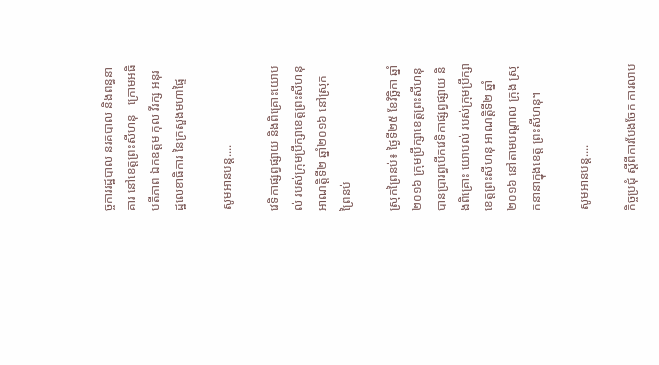ច្ចការរដ្ឋបាល នរគបាល និងពន្ធនាគារ នៅខេត្តព្រះសីហនុ   ក្រោមអធិបតីភាព ឯកឧត្តម កុល វីរក្ស អនុរដ្ឋលេខាធិការ នៃក្រសួងមហាផ្ទៃ

សូមអានបន្ត....

វេទិកាផ្សព្វផ្សាយ និងពិគ្រោះយោបល់ របស់ក្រុមប្រឹក្សាខេត្តព្រះសីហនុ អាណត្តិទី២ ឆ្នាំ២០១៦ នៅស្រុកព្រៃនប់

ស្រុកព្រៃនប់៖ ថ្ងៃទី២៥ ខែវិចិ្ឆកា ឆ្នាំ២០១៦ ក្រុមប្រឹក្សាខេត្តព្រះសីហនុ បានប្រារព្ធបើកវេទិកាផ្សព្វផ្សាយ និងពិគ្រោះ យោបល់ របស់ក្រុមប្រឹក្សាខេត្តព្រះសីហនុ អាណត្តិទី២ ឆ្នាំ២០១៦ នៅតាមបណ្តាល ក្រុង ស្រុកនានាក្នុងខេត្ត ព្រះសីហនុ។

សូមអានបន្ត....

កិច្ចប្រជុំ ស្ដីពីការបែងចែក ការលាប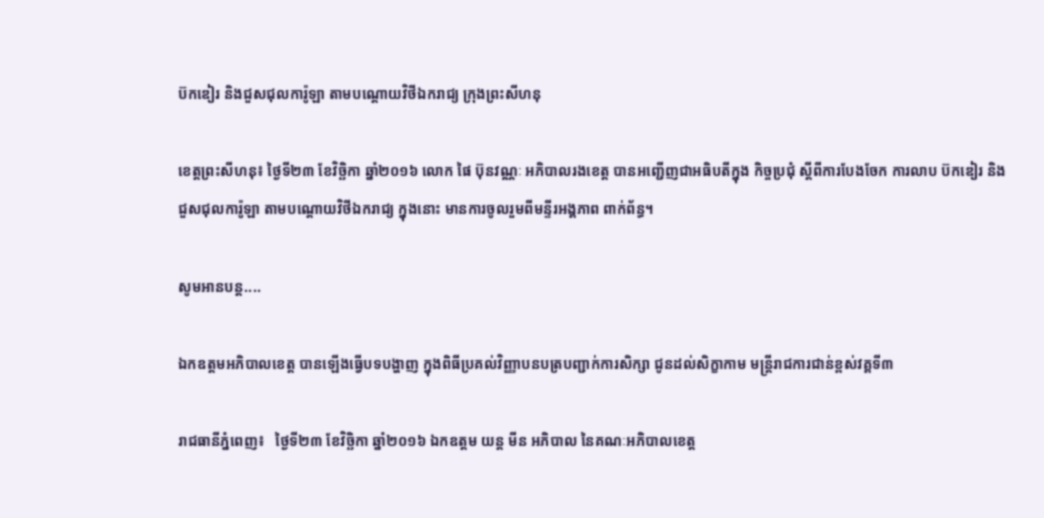ប៊កឌៀរ និងជួសជុលការ៉ូឡា តាមបណ្ដោយវិថីឯករាជ្យ ក្រុងព្រះសីហនុ

ខេត្តព្រះសីហនុ៖ ថ្ងៃទី២៣ ខែវិចិ្ឆកា ឆ្នាំ២០១៦ លោក ផៃ ប៊ុនវណ្ណៈ អភិបាលរងខេត្ត បានអញ្ជើញជាអធិបតីក្នុង កិច្ចប្រជុំ ស្ដីពីការបែងចែក ការលាប ប៊កឌៀរ និងជួសជុលការ៉ូឡា តាមបណ្ដោយវិថីឯករាជ្យ ក្នុងនោះ មានការចូលរួមពីមន្ទីរអង្គភាព ពាក់ព័ន្ធ។

សូមអានបន្ត....

ឯកឧត្តមអភិបាលខេត្ត បានឡើងធ្វើបទបង្ហាញ ក្នុងពិធីប្រគល់វិញ្ញាបនបត្របញ្ជាក់ការសិក្សា ជូនដល់សិក្ខាកាម មន្ត្រីរាជការជាន់ខ្ពស់វគ្គទី៣

រាជធានីភ្នំពេញ៖   ថ្ងៃទី២៣ ខែវិច្ឆិកា ឆ្នាំ២០១៦ ឯកឧត្តម យន្ត មីន អភិបាល នៃគណៈអភិបាលខេត្ត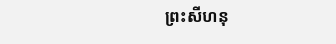ព្រះសីហនុ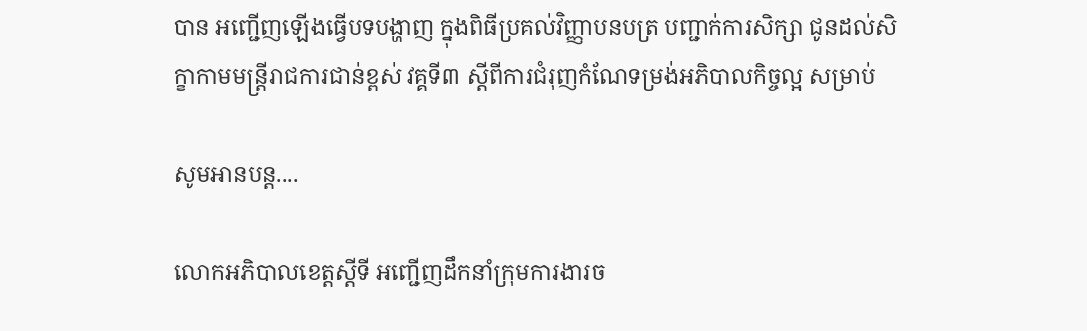បាន អញ្ជើញឡើងធ្វើបទបង្ហាញ ក្នុងពិធីប្រគល់វិញ្ញាបនបត្រ បញ្ជាក់ការសិក្សា ជូនដល់សិក្ខាកាមមន្ត្រីរាជការជាន់ខ្ពស់ វគ្គទី៣ ស្តីពីការជំរុញកំណែទម្រង់អភិបាលកិច្ចល្អ សម្រាប់

សូមអានបន្ត....

លោកអភិបាលខេត្តស្តីទី អញ្ជើញដឹកនាំក្រុមការងារច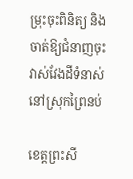ម្រុះចុះពិនិត្យ និងចាត់ឱ្យជំនាញចុះវាស់វែងដីទំនាស់ នៅស្រុកព្រៃនប់

ខេត្តព្រះសី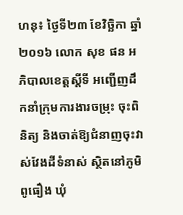ហនុ៖ ថ្ងៃទី២៣ ខែវិច្ឆិកា ឆ្នាំ២០១៦ លោក សុខ ផន អភិបាលខេត្តស្តីទី អញ្ជើញដឹកនាំក្រុមការងារចម្រុះ ចុះពិនិត្យ និងចាត់ឱ្យជំនាញចុះវាស់វែងដីទំនាស់ ស្ថិតនៅភូមិពូធឿង ឃុំ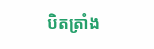បិតត្រាំង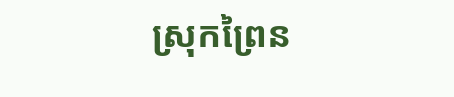ស្រុកព្រៃន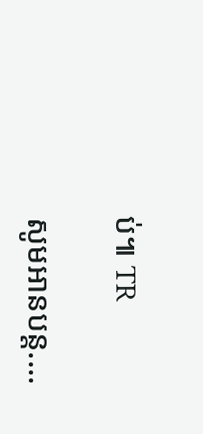ប់៕ TR

សូមអានបន្ត....